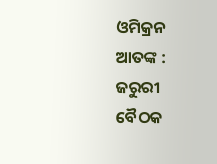ଓମିକ୍ରନ ଆତଙ୍କ : ଜରୁରୀ ବୈଠକ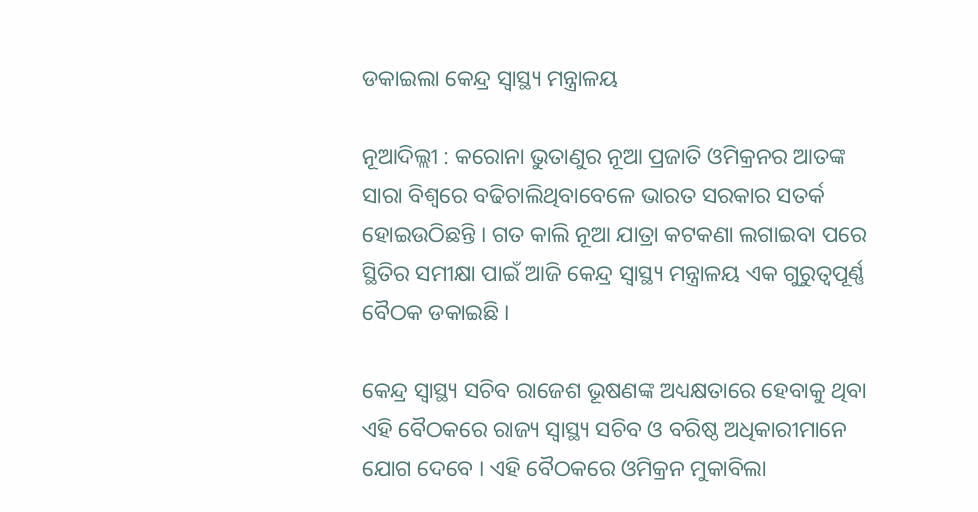ଡକାଇଲା କେନ୍ଦ୍ର ସ୍ବାସ୍ଥ୍ୟ ମନ୍ତ୍ରାଳୟ

ନୂଆଦିଲ୍ଲୀ : କରୋନା ଭୁତାଣୁର ନୂଆ ପ୍ରଜାତି ଓମିକ୍ରନର ଆତଙ୍କ ସାରା ବିଶ୍ବରେ ବଢିଚାଲିଥିବାବେଳେ ଭାରତ ସରକାର ସତର୍କ ହୋଇଉଠିଛନ୍ତି । ଗତ କାଲି ନୂଆ ଯାତ୍ରା କଟକଣା ଲଗାଇବା ପରେ ସ୍ଥିତିର ସମୀକ୍ଷା ପାଇଁ ଆଜି କେନ୍ଦ୍ର ସ୍ବାସ୍ଥ୍ୟ ମନ୍ତ୍ରାଳୟ ଏକ ଗୁରୁତ୍ବପୂର୍ଣ୍ଣ ବୈଠକ ଡକାଇଛି ।

କେନ୍ଦ୍ର ସ୍ବାସ୍ଥ୍ୟ ସଚିବ ରାଜେଶ ଭୂଷଣଙ୍କ ଅଧ୍ୟକ୍ଷତାରେ ହେବାକୁ ଥିବା ଏହି ବୈଠକରେ ରାଜ୍ୟ ସ୍ବାସ୍ଥ୍ୟ ସଚିବ ଓ ବରିଷ୍ଠ ଅଧିକାରୀମାନେ ଯୋଗ ଦେବେ । ଏହି ବୈଠକରେ ଓମିକ୍ରନ ମୁକାବିଲା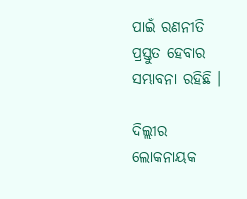ପାଇଁ ରଣନୀତି ପ୍ରସ୍ତୁତ ହେବାର ସମ୍ଭାବନା ରହିଛି ।

ଦିଲ୍ଲୀର ଲୋକନାୟକ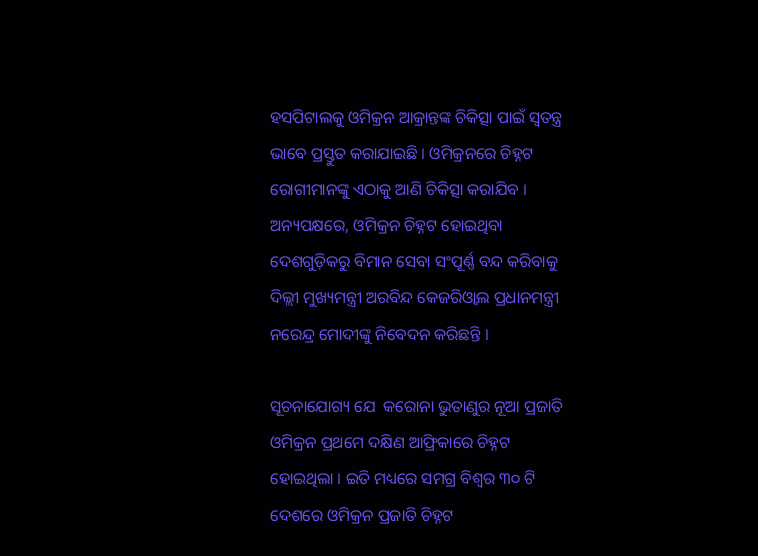ହସପିଟାଲକୁ ଓମିକ୍ରନ ଆକ୍ରାନ୍ତଙ୍କ ଚିକିତ୍ସା ପାଇଁ ସ୍ବତନ୍ତ୍ର ଭାବେ ପ୍ରସ୍ତୁତ କରାଯାଇଛି । ଓମିକ୍ରନରେ ଚିହ୍ନଟ ରୋଗୀମାନଙ୍କୁ ଏଠାକୁ ଆଣି ଚିକିତ୍ସା କରାଯିବ । ଅନ୍ୟପକ୍ଷରେ, ଓମିକ୍ରନ ଚିହ୍ନଟ ହୋଇଥିବା ଦେଶଗୁଡ଼ିକରୁ ବିମାନ ସେବା ସଂପୂର୍ଣ୍ଣ ବନ୍ଦ କରିବାକୁ ଦିଲ୍ଲୀ ମୁଖ୍ୟମନ୍ତ୍ରୀ ଅରବିନ୍ଦ କେଜରିଓ୍ବାଲ ପ୍ରଧାନମନ୍ତ୍ରୀ ନରେନ୍ଦ୍ର ମୋଦୀଙ୍କୁ ନିବେଦନ କରିଛନ୍ତି ।

ସୂଚନାଯୋଗ୍ୟ ଯେ  କରୋନା ଭୁତାଣୁର ନୂଆ ପ୍ରଜାତି ଓମିକ୍ରନ ପ୍ରଥମେ ଦକ୍ଷିଣ ଆଫ୍ରିକାରେ ଚିହ୍ନଟ ହୋଇଥିଲା । ଇତି ମଧ୍ୟରେ ସମଗ୍ର ବିଶ୍ବର ୩୦ ଟି ଦେଶରେ ଓମିକ୍ରନ ପ୍ରଜାତି ଚିହ୍ନଟ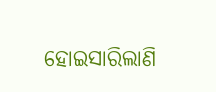ହୋଇସାରିଲାଣି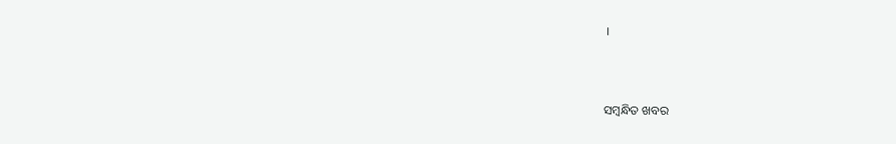।



ସମ୍ବନ୍ଧିତ ଖବର